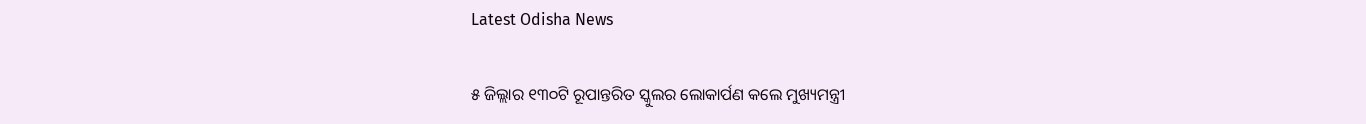Latest Odisha News

୫ ଜିଲ୍ଲାର ୧୩୦ଟି ରୂପାନ୍ତରିତ ସ୍କୁଲର ଲୋକାର୍ପଣ କଲେ ମୁଖ୍ୟମନ୍ତ୍ରୀ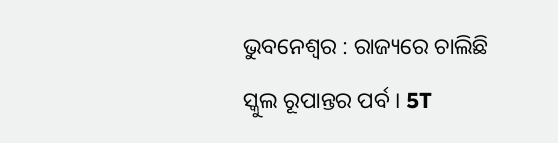ଭୁବନେଶ୍ବର : ରାଜ୍ୟରେ ଚାଲିଛି ସ୍କୁଲ ରୂପାନ୍ତର ପର୍ବ । 5T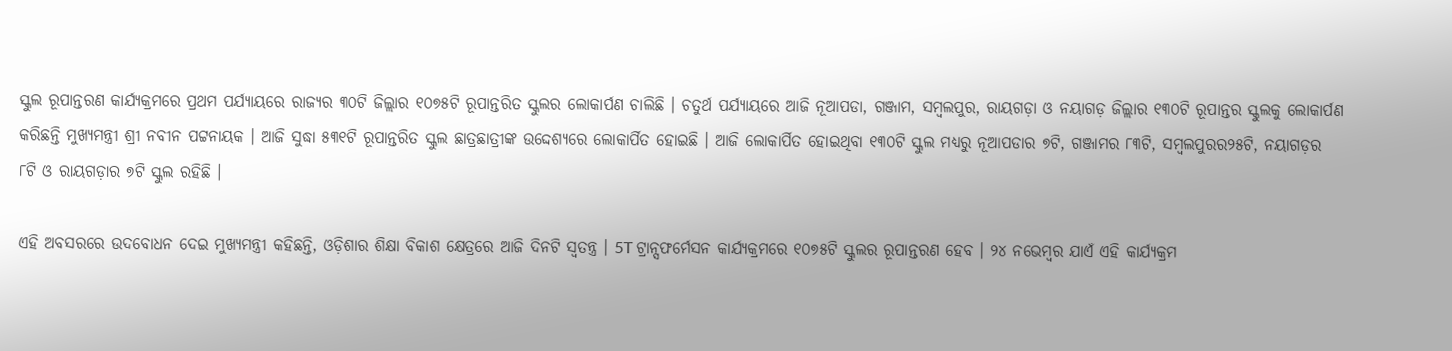ସ୍କୁଲ ରୂପାନ୍ତରଣ କାର୍ଯ୍ୟକ୍ରମରେ ପ୍ରଥମ ପର୍ଯ୍ୟାୟରେ ରାଜ୍ୟର ୩୦ଟି ଜିଲ୍ଲାର ୧୦୭୫ଟି ରୂପାନ୍ତରିତ ସ୍କୁଲର ଲୋକାର୍ପଣ ଚାଲିଛି । ଚତୁର୍ଥ ପର୍ଯ୍ୟାୟରେ ଆଜି ନୂଆପଡା, ଗଞ୍ଜାମ, ସମ୍ଵଲପୁର, ରାୟଗଡ଼ା ଓ ନୟାଗଡ଼ ଜିଲ୍ଲାର ୧୩୦ଟି ରୂପାନ୍ତର ସ୍କୁଲକୁ ଲୋକାର୍ପଣ କରିଛନ୍ତି ମୁଖ୍ୟମନ୍ତ୍ରୀ ଶ୍ରୀ ନବୀନ ପଟ୍ଟନାୟକ । ଆଜି ସୁଦ୍ଧା ୫୩୧ଟି ରୂପାନ୍ତରିତ ସ୍କୁଲ ଛାତ୍ରଛାତ୍ରୀଙ୍କ ଉଦ୍ଦେଶ୍ୟରେ ଲୋକାର୍ପିତ ହୋଇଛି । ଆଜି ଲୋକାର୍ପିତ ହୋଇଥିବା ୧୩୦ଟି ସ୍କୁଲ ମଧ୍ୟରୁ ନୂଆପଡାର ୭ଟି, ଗଞ୍ଜାମର ୮୩ଟି, ସମ୍ବଲପୁରର୨୫ଟି, ନୟାଗଡ଼ର ୮ଟି ଓ ରାୟଗଡ଼ାର ୭ଟି ସ୍କୁଲ ରହିଛି ।

ଏହି ଅବସରରେ ଉଦବୋଧନ ଦେଇ ମୁଖ୍ୟମନ୍ତ୍ରୀ କହିଛନ୍ତି, ଓଡ଼ିଶାର ଶିକ୍ଷା ବିକାଶ କ୍ଷେତ୍ରରେ ଆଜି ଦିନଟି ସ୍ୱତନ୍ତ୍ର । 5T ଟ୍ରାନ୍ସଫର୍ମେସନ କାର୍ଯ୍ୟକ୍ରମରେ ୧୦୭୫ଟି ସ୍କୁଲର ରୂପାନ୍ତରଣ ହେବ । ୨୪ ନଭେମ୍ବର ଯାଏଁ ଏହି କାର୍ଯ୍ୟକ୍ରମ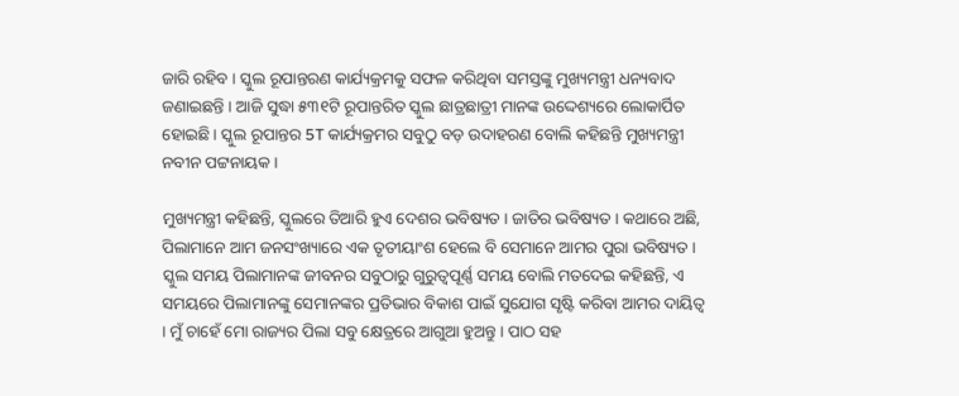ଜାରି ରହିବ । ସ୍କୁଲ ରୂପାନ୍ତରଣ କାର୍ଯ୍ୟକ୍ରମକୁ ସଫଳ କରିଥିବା ସମସ୍ତଙ୍କୁ ମୁଖ୍ୟମନ୍ତ୍ରୀ ଧନ୍ୟବାଦ ଜଣାଇଛନ୍ତି । ଆଜି ସୁଦ୍ଧା ୫୩୧ଟି ରୂପାନ୍ତରିତ ସ୍କୁଲ ଛାତ୍ରଛାତ୍ରୀ ମାନଙ୍କ ଉଦ୍ଦେଶ୍ୟରେ ଲୋକାର୍ପିତ ହୋଇଛି । ସ୍କୁଲ ରୂପାନ୍ତର 5T କାର୍ଯ୍ୟକ୍ରମର ସବୁଠୁ ବଡ଼ ଉଦାହରଣ ବୋଲି କହିଛନ୍ତି ମୁଖ୍ୟମନ୍ତ୍ରୀ ନବୀନ ପଟ୍ଟନାୟକ ।

ମୁଖ୍ୟମନ୍ତ୍ରୀ କହିଛନ୍ତି, ସ୍କୁଲରେ ତିଆରି ହୁଏ ଦେଶର ଭବିଷ୍ୟତ । ଜାତିର ଭବିଷ୍ୟତ । କଥାରେ ଅଛି, ପିଲାମାନେ ଆମ ଜନସଂଖ୍ୟାରେ ଏକ ତୃତୀୟାଂଶ ହେଲେ ବି ସେମାନେ ଆମର ପୁରା ଭବିଷ୍ୟତ । ସ୍କୁଲ ସମୟ ପିଲାମାନଙ୍କ ଜୀବନର ସବୁଠାରୁ ଗୁରୁତ୍ୱପୂର୍ଣ୍ଣ ସମୟ ବୋଲି ମତଦେଇ କହିଛନ୍ତି, ଏ ସମୟରେ ପିଲାମାନଙ୍କୁ ସେମାନଙ୍କର ପ୍ରତିଭାର ବିକାଶ ପାଇଁ ସୁଯୋଗ ସୃଷ୍ଟି କରିବା ଆମର ଦାୟିତ୍ୱ । ମୁଁ ଚାହେଁ ମୋ ରାଜ୍ୟର ପିଲା ସବୁ କ୍ଷେତ୍ରରେ ଆଗୁଆ ହୁଅନ୍ତୁ । ପାଠ ସହ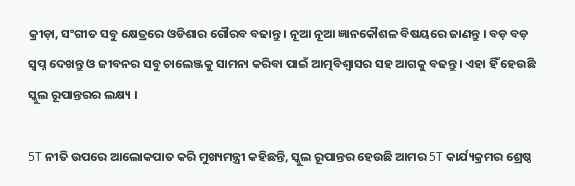କ୍ରୀଡ଼ା, ସଂଗୀତ ସବୁ କ୍ଷେତ୍ରରେ ଓଡିଶାର ଗୌରବ ବଢାନ୍ତୁ । ନୂଆ ନୂଆ ଜ୍ଞାନକୌଶଳ ବିଷୟରେ ଜାଣନ୍ତୁ । ବଡ଼ ବଡ଼ ସ୍ୱପ୍ନ ଦେଖନ୍ତୁ ଓ ଜୀବନର ସବୁ ଚାଲେଞ୍ଜକୁ ସାମନା କରିବା ପାଇଁ ଆତ୍ମବିଶ୍ୱାସର ସହ ଆଗକୁ ବଢନ୍ତୁ । ଏହା ହିଁ ହେଉଛି ସ୍କୁଲ ରୂପାନ୍ତରର ଲକ୍ଷ୍ୟ ।

5T ନୀତି ଉପରେ ଆଲୋକପାତ କରି ମୁଖ୍ୟମନ୍ତ୍ରୀ କହିଛନ୍ତି, ସ୍କୁଲ ରୂପାନ୍ତର ହେଉଛି ଆମର 5T କାର୍ଯ୍ୟକ୍ରମର ଶ୍ରେଷ୍ଠ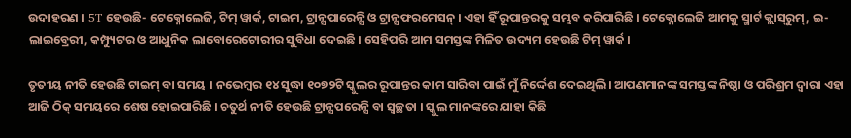ଉଦାହରଣ । 5T ହେଉଛି- ଟେକ୍ନୋଲେଜି, ଟିମ୍ ୱାର୍କ, ଟାଇମ, ଟ୍ରାନ୍ସପାରେନ୍ସି ଓ ଟ୍ରାନ୍ସଫରମେସନ୍ । ଏହା ହିଁ ରୂପାନ୍ତରକୁ ସମ୍ଭବ କରିପାରିଛି । ଟେକ୍ନୋଲେଜି ଆମକୁ ସ୍ମାର୍ଟ କ୍ଲାସ୍‌ରୁମ୍, ଇ-ଲାଇବ୍ରେରୀ, କମ୍ପ୍ୟୁଟର ଓ ଆଧୁନିକ ଲାବୋରେଟୋରୀର ସୁବିଧା ଦେଇଛି । ସେହିପରି ଆମ ସମସ୍ତଙ୍କ ମିଳିତ ଉଦ୍ୟମ ହେଉଛି ଟିମ୍‌ ୱାର୍କ ।

ତୃତୀୟ ନୀତି ହେଉଛି ଟାଇମ୍‌ ବା ସମୟ । ନଭେମ୍ବର ୧୪ ସୁଦ୍ଧା ୧୦୭୨ଟି ସ୍କୁଲର ରୂପାନ୍ତର କାମ ସାରିବା ପାଇଁ ମୁଁ ନିର୍ଦ୍ଦେଶ ଦେଇଥିଲି। ଆପଣମାନଙ୍କ ସମସ୍ତଙ୍କ ନିଷ୍ଠା ଓ ପରିଶ୍ରମ ଦ୍ୱାରା ଏହା ଆଜି ଠିକ୍‌ ସମୟରେ ଶେଷ ହୋଇପାରିଛି । ଚତୁର୍ଥ ନୀତି ହେଉଛି ଟ୍ରାନ୍ସପରେନ୍ସି ବା ସ୍ୱଚ୍ଛତା । ସ୍କୁଲ ମାନଙ୍କରେ ଯାହା କିଛି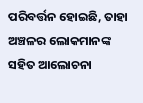ପରିବର୍ତ୍ତନ ହୋଇଛି, ତାହା ଅଞ୍ଚଳର ଲୋକମାନଙ୍କ ସହିତ ଆଲୋଚନା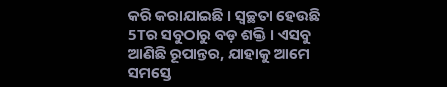କରି କରାଯାଇଛି । ସ୍ୱଚ୍ଛତା ହେଉଛି 5Tର ସବୁଠାରୁ ବଡ଼ ଶକ୍ତି । ଏସବୁ ଆଣିଛି ରୂପାନ୍ତର, ଯାହାକୁ ଆମେ ସମସ୍ତେ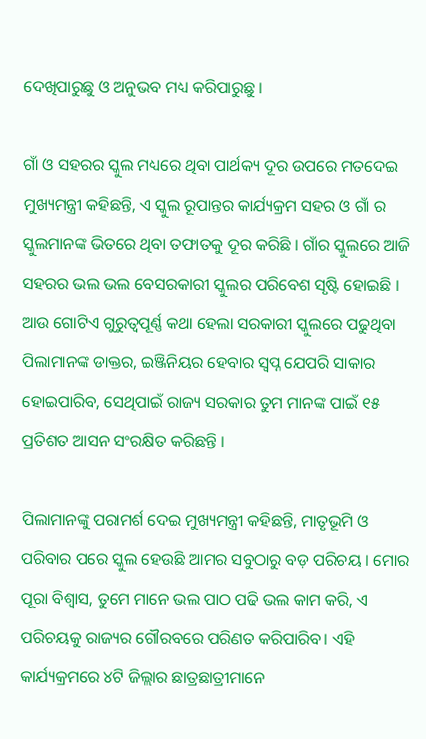ଦେଖିପାରୁଛୁ ଓ ଅନୁଭବ ମଧ୍ୟ କରିପାରୁଛୁ ।

ଗାଁ ଓ ସହରର ସ୍କୁଲ ମଧ୍ୟରେ ଥିବା ପାର୍ଥକ୍ୟ ଦୂର ଉପରେ ମତଦେଇ ମୁଖ୍ୟମନ୍ତ୍ରୀ କହିଛନ୍ତି, ଏ ସ୍କୁଲ ରୂପାନ୍ତର କାର୍ଯ୍ୟକ୍ରମ ସହର ଓ ଗାଁ ର ସ୍କୁଲମାନଙ୍କ ଭିତରେ ଥିବା ତଫାତକୁ ଦୂର କରିଛି । ଗାଁର ସ୍କୁଲରେ ଆଜି ସହରର ଭଲ ଭଲ ବେସରକାରୀ ସ୍କୁଲର ପରିବେଶ ସୃଷ୍ଟି ହୋଇଛି । ଆଉ ଗୋଟିଏ ଗୁରୁତ୍ୱପୂର୍ଣ୍ଣ କଥା ହେଲା ସରକାରୀ ସ୍କୁଲରେ ପଢୁଥିବା ପିଲାମାନଙ୍କ ଡାକ୍ତର, ଇଞ୍ଜିନିୟର ହେବାର ସ୍ୱପ୍ନ ଯେପରି ସାକାର ହୋଇପାରିବ, ସେଥିପାଇଁ ରାଜ୍ୟ ସରକାର ତୁମ ମାନଙ୍କ ପାଇଁ ୧୫ ପ୍ରତିଶତ ଆସନ ସଂରକ୍ଷିତ କରିଛନ୍ତି ।

ପିଲାମାନଙ୍କୁ ପରାମର୍ଶ ଦେଇ ମୁଖ୍ୟମନ୍ତ୍ରୀ କହିଛନ୍ତି, ମାତୃଭୂମି ଓ ପରିବାର ପରେ ସ୍କୁଲ ହେଉଛି ଆମର ସବୁଠାରୁ ବଡ଼ ପରିଚୟ । ମୋର ପୂରା ବିଶ୍ୱାସ, ତୁମେ ମାନେ ଭଲ ପାଠ ପଢି ଭଲ କାମ କରି, ଏ ପରିଚୟକୁ ରାଜ୍ୟର ଗୌରବରେ ପରିଣତ କରିପାରିବ। ଏହି କାର୍ଯ୍ୟକ୍ରମରେ ୪ଟି ଜିଲ୍ଲାର ଛାତ୍ରଛାତ୍ରୀମାନେ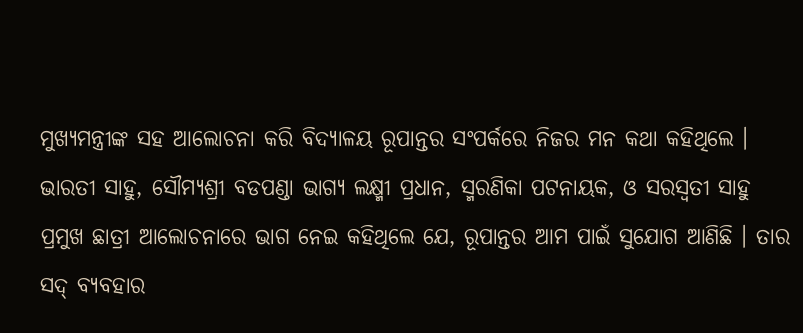ମୁଖ୍ୟମନ୍ତ୍ରୀଙ୍କ ସହ ଆଲୋଚନା କରି ବିଦ୍ୟାଳୟ ରୂପାନ୍ତର ସଂପର୍କରେ ନିଜର ମନ କଥା କହିଥିଲେ । ଭାରତୀ ସାହୁ, ସୌମ୍ୟଶ୍ରୀ ବଡପଣ୍ଡା ଭାଗ୍ୟ ଲକ୍ଷ୍ମୀ ପ୍ରଧାନ, ସ୍ମରଣିକା ପଟନାୟକ, ଓ ସରସ୍ୱତୀ ସାହୁ ପ୍ରମୁଖ ଛାତ୍ରୀ ଆଲୋଚନାରେ ଭାଗ ନେଇ କହିଥିଲେ ଯେ, ରୂପାନ୍ତର ଆମ ପାଇଁ ସୁଯୋଗ ଆଣିଛି । ତାର ସଦ୍ ବ୍ୟବହାର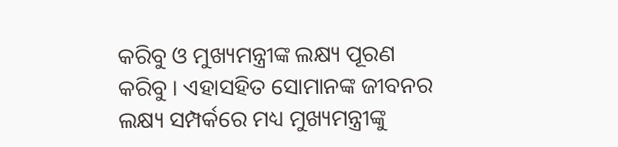କରିବୁ ଓ ମୁଖ୍ୟମନ୍ତ୍ରୀଙ୍କ ଲକ୍ଷ୍ୟ ପୂରଣ କରିବୁ । ଏହାସହିତ ସୋମାନଙ୍କ ଜୀବନର ଲକ୍ଷ୍ୟ ସମ୍ପର୍କରେ ମଧ୍ୟ ମୁଖ୍ୟମନ୍ତ୍ରୀଙ୍କୁ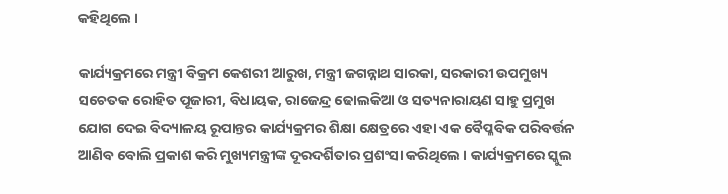କହିଥିଲେ ।

କାର୍ଯ୍ୟକ୍ରମରେ ମନ୍ତ୍ରୀ ବିକ୍ରମ କେଶରୀ ଆରୁଖ, ମନ୍ତ୍ରୀ ଜଗନ୍ନାଥ ସାରକା, ସରକାରୀ ଉପମୁଖ୍ୟ ସଚେତକ ରୋହିତ ପୂଜାରୀ, ବିଧାୟକ, ରାଜେନ୍ଦ୍ର ଢୋଲକିଆ ଓ ସତ୍ୟନାରାୟଣ ସାହୁ ପ୍ରମୁଖ ଯୋଗ ଦେଇ ବିଦ୍ୟାଳୟ ରୂପାନ୍ତର କାର୍ଯ୍ୟକ୍ରମର ଶିକ୍ଷା କ୍ଷେତ୍ରରେ ଏହା ଏକ ବୈପ୍ଳବିକ ପରିବର୍ତ୍ତନ ଆଣିବ ବୋଲି ପ୍ରକାଶ କରି ମୁଖ୍ୟମନ୍ତ୍ରୀଙ୍କ ଦୂରଦର୍ଶିତାର ପ୍ରଶଂସା କରିଥିଲେ । କାର୍ଯ୍ୟକ୍ରମରେ ସ୍କୁଲ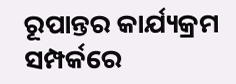ରୂପାନ୍ତର କାର୍ଯ୍ୟକ୍ରମ ସମ୍ପର୍କରେ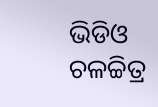ଭିଡିଓ ଚଳଚ୍ଚିତ୍ର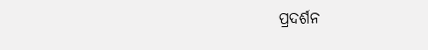ପ୍ରଦର୍ଶନ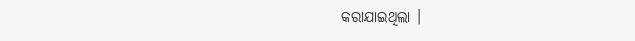କରାଯାଇଥିଲା ।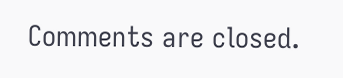Comments are closed.